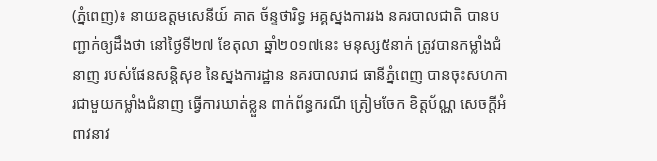(ភ្នំពេញ)៖ នាយឧត្តមសេនីយ៍ គាត ច័ន្ទថារិទ្ធ អគ្គស្នងការរង នគរបាលជាតិ បានបញ្ជាក់ឲ្យដឹងថា នៅថ្ងៃទី២៧ ខែតុលា ឆ្នាំ២០១៧នេះ មនុស្ស៥នាក់ ត្រូវបានកម្លាំងជំនាញ របស់ផែនសន្តិសុខ នៃស្នងការដ្ឋាន នគរបាលរាជ ធានីភ្នំពេញ បានចុះសហការជាមួយកម្លាំងជំនាញ ធ្វើការឃាត់ខ្លួន ពាក់ព័ន្ធករណី ត្រៀមចែក ខិត្តប័ណ្ណ សេចក្ដីអំពាវនាវ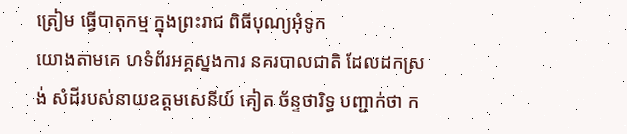ត្រៀម ធ្វើបាតុកម្ម ក្នុងព្រះរាជ ពិធីបុណ្យអុំទូក
យោងតាមគេ ហទំព័រអគ្គស្នងការ នគរបាលជាតិ ដែលដកស្រង់ សំដីរបស់នាយឧត្តមសេនីយ៍ គៀត ច័ន្ទថារិទ្ធ បញ្ជាក់ថា ក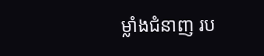ម្លាំងជំនាញ រប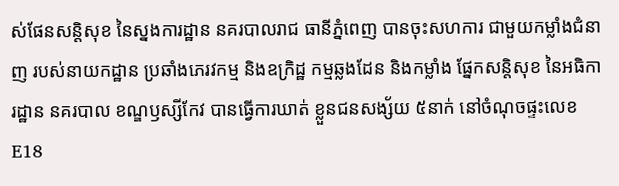ស់ផែនសន្តិសុខ នៃស្នងការដ្ឋាន នគរបាលរាជ ធានីភ្នំពេញ បានចុះសហការ ជាមួយកម្លាំងជំនាញ របស់នាយកដ្ឋាន ប្រឆាំងភេរវកម្ម និងឧក្រិដ្ឋ កម្មឆ្លងដែន និងកម្លាំង ផ្នែកសន្តិសុខ នៃអធិការដ្ឋាន នគរបាល ខណ្ឌឫស្សីកែវ បានធ្វើការឃាត់ ខ្លួនជនសង្ស័យ ៥នាក់ នៅចំណុចផ្ទះលេខ E18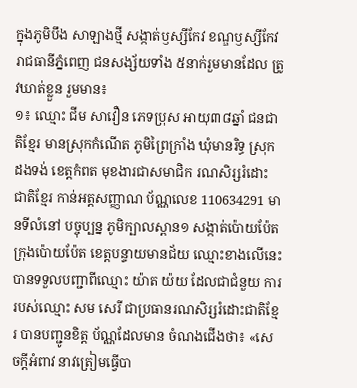ក្នុងភូមិបឹង សាឡាងថ្មី សង្កាត់ឫស្សីកែវ ខណ្ឌឫស្សីកែវ រាជធានីភ្នំពេញ ជនសង្ស័យទាំង ៥នាក់រួមមានដែល ត្រូវឃាត់ខ្លួន រួមមាន៖
១៖ ឈ្មោះ ជីម សាវឿន ភេទប្រុស អាយុ៣៨ឆ្នាំ ជនជាតិខ្មែរ មានស្រុកកំណើត ភូមិព្រៃក្រាំង ឃុំមានរិទ្ធ ស្រុកដងទង់ ខេត្តកំពត មុខងារជាសមាជិក រណសិរ្សរំដោះ ជាតិខ្មែរ កាន់អត្តសញ្ញាណ ប័ណ្ណលេខ 110634291 មានទីលំនៅ បច្ចុប្បន្ន ភូមិក្បាលស្ពាន១ សង្កាត់ប៉ោយប៉ែត ក្រុងប៉ោយប៉ែត ខេត្តបន្ទាយមានជ័យ ឈ្មោះខាងលើនេះ បានទទួលបញ្ជាពីឈ្មោះ យ៉ាត យ៉យ ដែលជាជំនួយ ការរបស់ឈ្មោះ សម សេរី ជាប្រធានរណសិរ្សរំដោះជាតិខ្មែរ បានបញ្ជូនខិត្ត ប័ណ្ណដែលមាន ចំណងជើងថា៖ «សេចក្ដីអំពាវ នាវត្រៀមធ្វើបា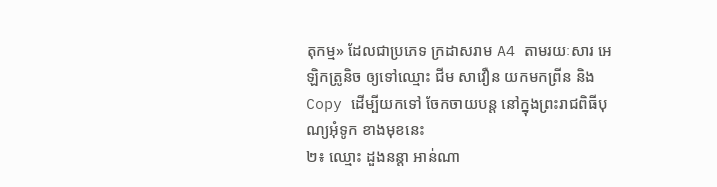តុកម្ម» ដែលជាប្រភេទ ក្រដាសរាម A4 តាមរយៈសារ អេឡិកត្រូនិច ឲ្យទៅឈ្មោះ ជីម សាវឿន យកមកព្រីន និង Copy ដើម្បីយកទៅ ចែកចាយបន្ត នៅក្នុងព្រះរាជពិធីបុណ្យអុំទូក ខាងមុខនេះ
២៖ ឈ្មោះ ដួងនន្តា អាន់ណា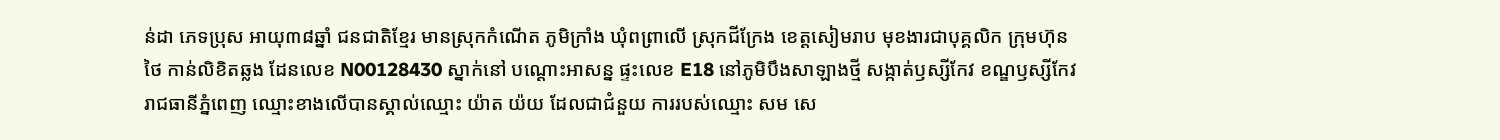ន់ដា ភេទប្រុស អាយុ៣៨ឆ្នាំ ជនជាតិខ្មែរ មានស្រុកកំណើត ភូមិក្រាំង ឃុំពព្រាលើ ស្រុកជីក្រែង ខេត្តសៀមរាប មុខងារជាបុគ្គលិក ក្រុមហ៊ុនថៃ កាន់លិខិតឆ្លង ដែនលេខ N00128430 ស្នាក់នៅ បណ្ដោះអាសន្ន ផ្ទះលេខ E18 នៅភូមិបឹងសាឡាងថ្មី សង្កាត់ឫស្សីកែវ ខណ្ឌឫស្សីកែវ រាជធានីភ្នំពេញ ឈ្មោះខាងលើបានស្គាល់ឈ្មោះ យ៉ាត យ៉យ ដែលជាជំនួយ ការរបស់ឈ្មោះ សម សេ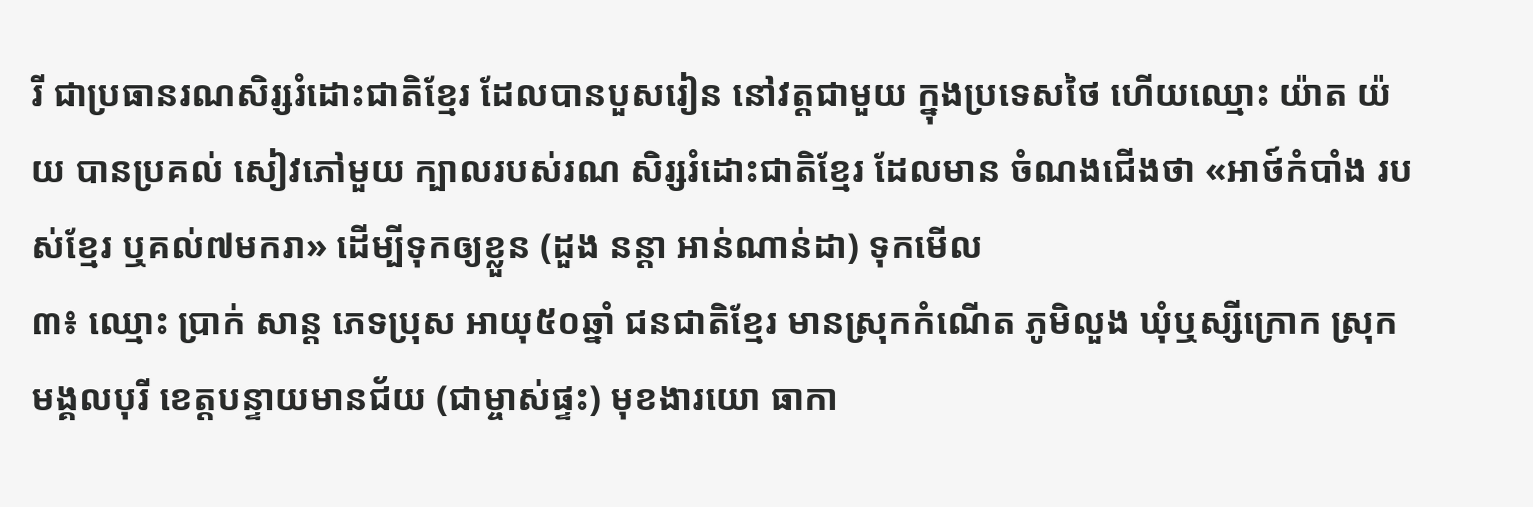រី ជាប្រធានរណសិរ្សរំដោះជាតិខ្មែរ ដែលបានបួសរៀន នៅវត្តជាមួយ ក្នុងប្រទេសថៃ ហើយឈ្មោះ យ៉ាត យ៉យ បានប្រគល់ សៀវភៅមួយ ក្បាលរបស់រណ សិរ្សរំដោះជាតិខ្មែរ ដែលមាន ចំណងជើងថា «អាថ៍កំបាំង របស់ខ្មែរ ឬគល់៧មករា» ដើម្បីទុកឲ្យខ្លួន (ដួង នន្ដា អាន់ណាន់ដា) ទុកមើល
៣៖ ឈ្មោះ ប្រាក់ សាន្ត ភេទប្រុស អាយុ៥០ឆ្នាំ ជនជាតិខ្មែរ មានស្រុកកំណើត ភូមិលួង ឃុំឬស្សីក្រោក ស្រុកមង្គលបុរី ខេត្តបន្ទាយមានជ័យ (ជាម្ចាស់ផ្ទះ) មុខងារយោ ធាកា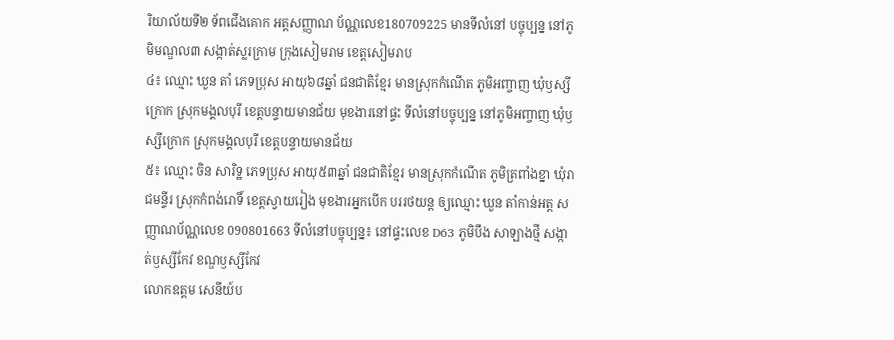រិយាល័យទី២ ទ័ពជើងគោក អត្តសញ្ញាណ ប័ណ្ណលេខ180709225 មានទីលំនៅ បច្ចុប្បន្ន នៅភូមិមណ្ឌល៣ សង្កាត់ស្លរក្រាម ក្រុងសៀមរាម ខេត្តសៀមរាប
៤៖ ឈ្មោះ ឃួន តាំ ភេទប្រុស អាយុ៦៨ឆ្នាំ ជនជាតិខ្មែរ មានស្រុកកំណើត ភូមិអញ្ចាញ ឃុំឫស្សីក្រោក ស្រុកមង្គលបុរី ខេត្តបន្ទាយមានជ័យ មុខងារនៅផ្ទះ ទីលំនៅបច្ចុប្បន្ន នៅភូមិអញ្ចាញ ឃុំឫស្សីក្រោក ស្រុកមង្គលបុរី ខេត្តបន្ទាយមានជ័យ
៥៖ ឈ្មោះ ចិន សារិទ្ឋ ភេទប្រុស អាយុ៥៣ឆ្នាំ ជនជាតិខ្មែរ មានស្រុកកំណើត ភូមិត្រពាំងខ្នា ឃុំរាជមន្ទីរ ស្រុកកំពង់រោទិ៍ ខេត្តស្វាយរៀង មុខងារអ្នកបើក បររថយន្ត ឲ្យឈ្មោះ ឃួន តាំកាន់អត្ត សញ្ញាណប័ណ្ណលេខ 090801663 ទីលំនៅបច្ចុប្បន្ន៖ នៅផ្ទះលេខ D63 ភូមិបឹង សាឡាងថ្មី សង្កាត់ឫស្សីកែវ ខណ្ឌឫស្សីកែវ
លោកឧត្តម សេនីយ៍ប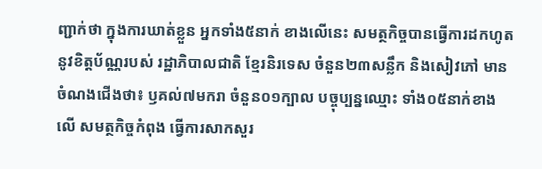ញ្ជាក់ថា ក្នុងការឃាត់ខ្លួន អ្នកទាំង៥នាក់ ខាងលើនេះ សមត្ថកិច្ចបានធ្វើការដកហូត នូវខិត្តប័ណ្ណរបស់ រដ្ឋាភិបាលជាតិ ខ្មែរនិរទេស ចំនួន២៣សន្លឹក និងសៀវភៅ មានចំណងជើងថា៖ ឫគល់៧មករា ចំនួន០១ក្បាល បច្ចុប្បន្នឈ្មោះ ទាំង០៥នាក់ខាងលើ សមត្ថកិច្ចកំពុង ធ្វើការសាកសួរ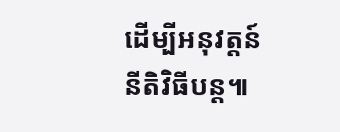ដើម្បីអនុវត្តន៍ នីតិវិធីបន្ត៕